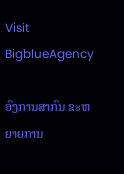Visit BigblueAgency

ອົງການສາກົນ ຂະຫຍາຍການ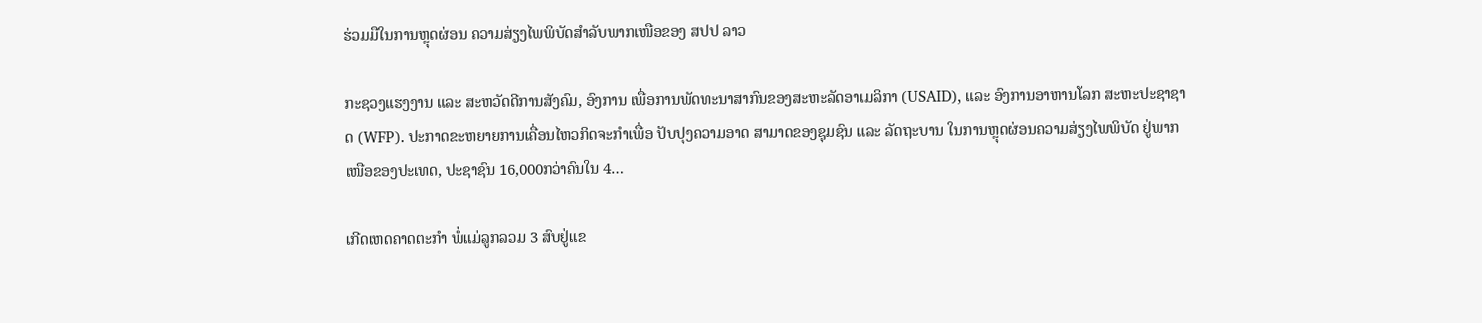ຮ່ວມມືໃນການຫຼຸດຜ່ອນ ຄວາມສ່ຽງໄພພິບັດສໍາລັບພາກເໜືອຂອງ ສປປ ລາວ

ກະຊວງແຮງງານ ແລະ ສະຫວັດດີການສັງຄົມ, ອົງການ ເພື່ອການພັດທະນາສາກົນຂອງສະຫະລັດອາເມລິກາ (USAID), ແລະ ອົງການອາຫານໂລກ ສະຫະປະຊາຊາດ (WFP). ປະກາດຂະຫຍາຍການເຄື່ອນໄຫວກິດຈະກຳເພື່ອ ປັບປຸງຄວາມອາດ ສາມາດຂອງຊຸມຊົນ ແລະ ລັດຖະບານ ໃນການຫຼຸດຜ່ອນຄວາມສ່ຽງໄພພິບັດ ຢູ່ພາກເໜືອຂອງປະເທດ, ປະຊາຊົນ 16,000ກວ່າຄົນໃນ 4…

ເກີດເຫດຄາດຕະກໍາ ພໍ່ແມ່ລູກລວມ 3 ສົບຢູ່ແຂ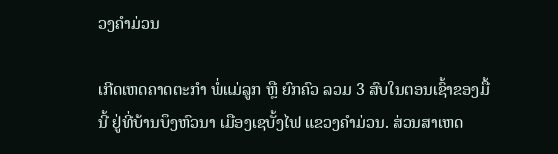ວງຄໍາມ່ວນ

ເກີດເຫດຄາດຕະກໍາ ພໍ່ແມ່ລູກ ຫຼື ຍົກຄົວ ລວມ 3 ສົບໃນຕອນເຊົ້າຂອງມື້ນີ້ ຢູ່ທີ່ບ້ານບຶງຫົວນາ ເມືອງເຊບັ້ງໄຟ ແຂວງຄໍາມ່ວນ. ສ່ວນສາເຫດ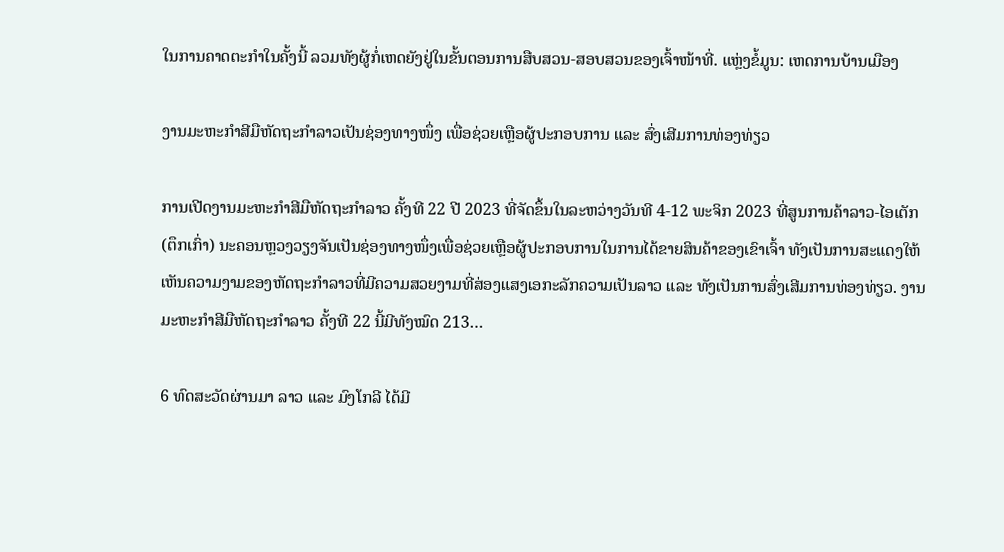ໃນການຄາດຕະກໍາໃນຄັ້ງນີ້ ລວມທັງຜູ້ກໍ່ເຫດຍັງຢູ່ໃນຂັ້ນຕອນການສືບສວນ-ສອບສວນຂອງເຈົ້າໜ້າທີ່. ແຫຼ່ງຂໍ້ມູນ: ເຫດການບ້ານເມືອງ

ງານມະຫະກໍາສີມືຫັດຖະກໍາລາວເປັນຊ່ອງທາງໜຶ່ງ ເພື່ອຊ່ວຍເຫຼືອຜູ້ປະກອບການ ແລະ ສົ່ງເສີມການທ່ອງທ່ຽວ

ການເປີດງານມະຫະກໍາສີມືຫັດຖະກໍາລາວ ຄັ້ງທີ 22 ປີ 2023 ທີ່ຈັດຂຶ້ນໃນລະຫວ່າງວັນທີ 4-12 ພະຈິກ 2023 ທີ່ສູນການຄ້າລາວ-ໄອເຕັກ (ຕຶກເກົ່າ) ນະຄອນຫຼວງວຽງຈັນເປັນຊ່ອງທາງໜຶ່ງເພື່ອຊ່ວຍເຫຼືອຜູ້ປະກອບການໃນການໄດ້ຂາຍສິນຄ້າຂອງເຂົາເຈົ້າ ທັງເປັນການສະແດງໃຫ້ເຫັນຄວາມງາມຂອງຫັດຖະກໍາລາວທີ່ມີຄວາມສວຍງາມທີ່ສ່ອງແສງເອກະລັກຄວາມເປັນລາວ ແລະ ທັງເປັນການສົ່ງເສີມການທ່ອງທ່ຽວ. ງານມະຫະກໍາສີມືຫັດຖະກໍາລາວ ຄັ້ງທີ 22 ນີ້ມີທັງໝົດ 213…

6 ທົດສະວັດຜ່ານມາ ລາວ ແລະ ມົງໂກລີ ໄດ້ມີ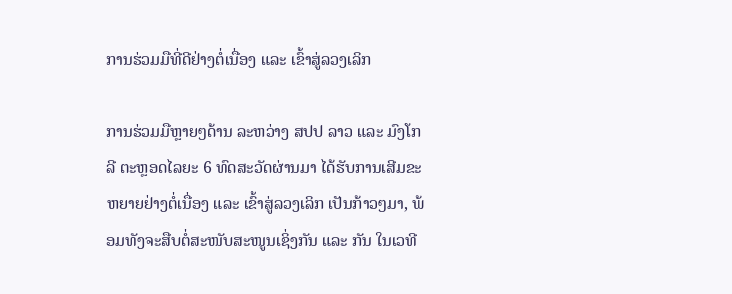ການຮ່ວມມືທີ່ດີຢ່າງຕໍ່ເນື່ອງ ແລະ ເຂົ້າສູ່ລວງເລິກ

ການຮ່ວມມືຫຼາຍໆດ້ານ ລະຫວ່າງ ສປປ ລາວ ແລະ ມົງໂກລີ ຕະຫຼອດໄລຍະ 6 ທົດສະວັດຜ່ານມາ ໄດ້ຮັບການເສີມຂະຫຍາຍຢ່າງຕໍ່ເນື່ອງ ແລະ ເຂົ້າສູ່ລວງເລິກ ເປັນກ້າວໆມາ, ພ້ອມທັງຈະສືບຕໍ່ສະໜັບສະໜູນເຊິ່ງກັນ ແລະ ກັນ ໃນເວທີ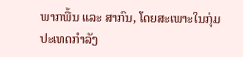ພາກພື້ນ ແລະ ສາກົນ, ໂດຍສະເພາະໃນກຸ່ມປະເທດກໍາລັງ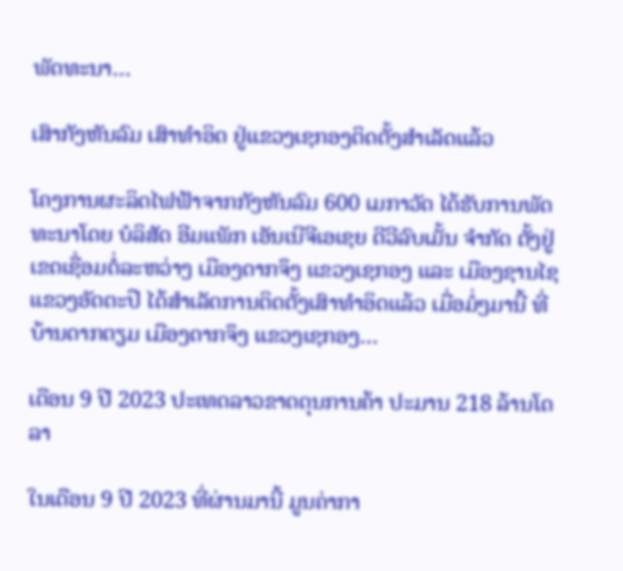ພັດທະນາ…

ເສົາກັງຫັນລົມ ເສົາທຳອິດ ຢູ່ແຂວງເຊກອງຕິດຕັ້ງສຳເລັດແລ້ວ

ໂຄງການຜະລິດໄຟຟ້າຈາກກັງຫັນລົມ 600 ເມກາວັດ ໄດ້ຮັບການພັດທະນາໂດຍ ບໍລິສັດ ອີມແພັກ ເອັນເນີຈີເອເຊຍ ດີວີລົບເມັ້ນ ຈໍາກັດ ຕັ້ງຢູ່ເຂດເຊື່ອມຕໍ່ລະຫວ່າງ ເມືອງດາກຈຶງ ແຂວງເຊກອງ ແລະ ເມືອງຊານໄຊ ແຂວງອັດຕະປື ໄດ້ສໍາເລັດການຕິດຕັ້ງເສົາທຳອິດແລ້ວ ເມື່ອມໍ່ໆມານີ້ ທີ່ບ້ານດາກຕຽມ ເມືອງດາກຈຶງ ແຂວງເຊກອງ…

ເດືອນ 9 ປີ 2023 ປະເທດລາວຂາດດຸນການຄ້າ ປະມານ 218 ລ້ານໂດລາ

ໃນເດືອນ 9 ປີ 2023 ທີ່ຜ່ານມານີ້ ມູນຄ່າກາ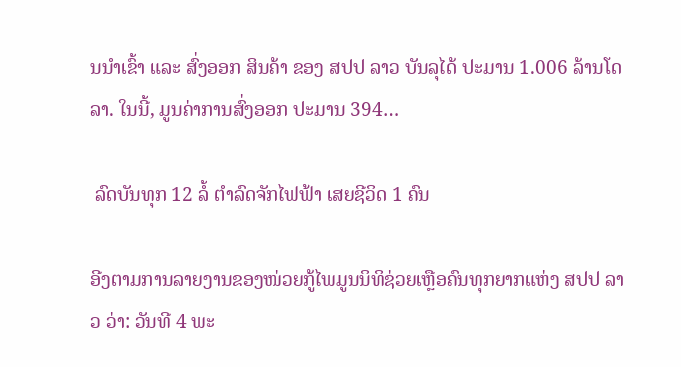ນນໍາເຂົ້າ ແລະ ສົ່ງອອກ ສິນຄ້າ ຂອງ ສປປ ລາວ ບັນລຸໄດ້ ປະມານ 1.006 ລ້ານໂດລາ. ໃນນີ້, ມູນຄ່າການສົ່ງອອກ ປະມານ 394…

 ລົດບັນທຸກ 12 ລໍ້ ຕຳລົດຈັກໄຟຟ້າ ເສຍຊີວິດ 1 ຄົນ

ອີງຕາມການລາຍງານຂອງໜ່ວຍກູ້ໄພມູນນິທິຊ່ວຍເຫຼືອຄົນທຸກຍາກແຫ່ງ ສປປ ລາວ ວ່າ: ວັນທີ 4 ພະ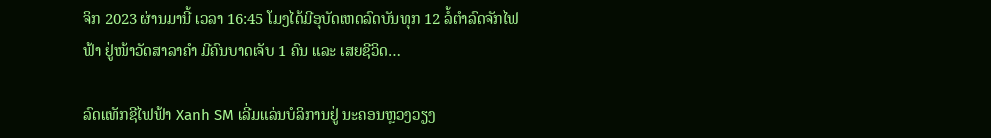ຈິກ 2023 ຜ່ານມານີ້ ເວລາ 16:45 ໂມງໄດ້ມີອຸບັດເຫດລົດບັນທຸກ 12 ລໍ້ຕຳລົດຈັກໄຟຟ້າ ຢູ່ໜ້າວັດສາລາຄຳ ມີຄົນບາດເຈັບ 1 ຄົນ ແລະ ເສຍຊີວິດ…

ລົດແທັກຊີໄຟຟ້າ Xanh SM ເລີ່ມແລ່ນບໍລິການຢູ່ ນະຄອນຫຼວງວຽງ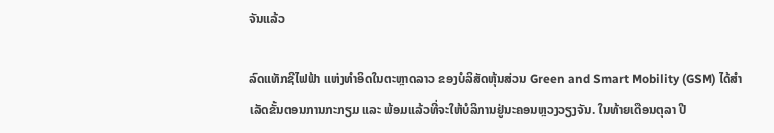ຈັນແລ້ວ

ລົດແທັກຊີໄຟຟ້າ ແຫ່ງທຳອິດໃນຕະຫຼາດລາວ ຂອງບໍລິສັດຫຸ້ນສ່ວນ Green and Smart Mobility (GSM) ໄດ້ສຳເລັດຂັ້ນຕອນການກະກຽມ ແລະ ພ້ອມແລ້ວທີ່ຈະໃຫ້ບໍລິການຢູ່ນະຄອນຫຼວງວຽງຈັນ. ໃນທ້າຍເດືອນຕຸລາ ປີ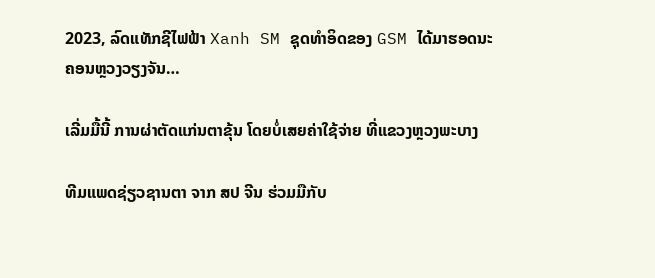2023, ລົດແທັກຊີໄຟຟ້າ Xanh SM ຊຸດທຳອິດຂອງ GSM ໄດ້ມາຮອດນະຄອນຫຼວງວຽງຈັນ…

ເລີ່ມມື້ນີ້ ການຜ່າຕັດແກ່ນຕາຂຸ້ນ ໂດຍບໍ່ເສຍຄ່າໃຊ້ຈ່າຍ ທີ່ແຂວງຫຼວງພະບາງ

ທີມແພດຊ່ຽວຊານຕາ ຈາກ ສປ ຈີນ ຮ່ວມມືກັບ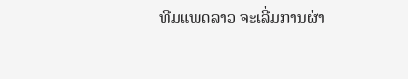ທີມແພດລາວ ຈະເລີ່ມການຜ່າ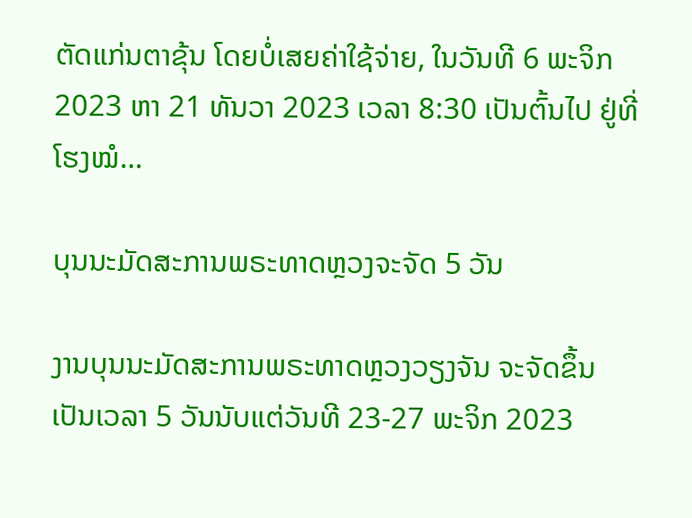ຕັດແກ່ນຕາຂຸ້ນ ໂດຍບໍ່ເສຍຄ່າໃຊ້ຈ່າຍ, ໃນວັນທີ 6 ພະຈິກ 2023 ຫາ 21 ທັນວາ 2023 ເວລາ 8:30 ເປັນຕົ້ນໄປ ຢູ່ທີ່ໂຮງໝໍ…

ບຸນນະມັດສະການພຣະທາດຫຼວງຈະຈັດ 5 ວັນ

ງານບຸນນະມັດສະການພຣະທາດຫຼວງວຽງຈັນ ຈະຈັດຂຶ້ນເປັນເວລາ 5 ວັນນັບແຕ່ວັນທີ 23-27 ພະຈິກ 2023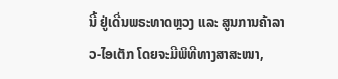ນີ້ ຢູ່ເດີ່ນພຣະທາດຫຼວງ ແລະ ສູນການຄ້າລາວ-ໄອເຕັກ ໂດຍຈະມີພິທີທາງສາສະໜາ,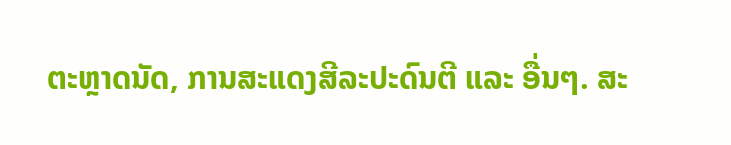ຕະຫຼາດນັດ, ການສະແດງສີລະປະດົນຕີ ແລະ ອື່ນໆ. ສະ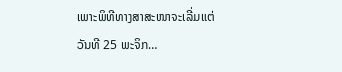ເພາະພິທີທາງສາສະໜາຈະເລີ່ມແຕ່ ວັນທີ 25 ພະຈິກ…